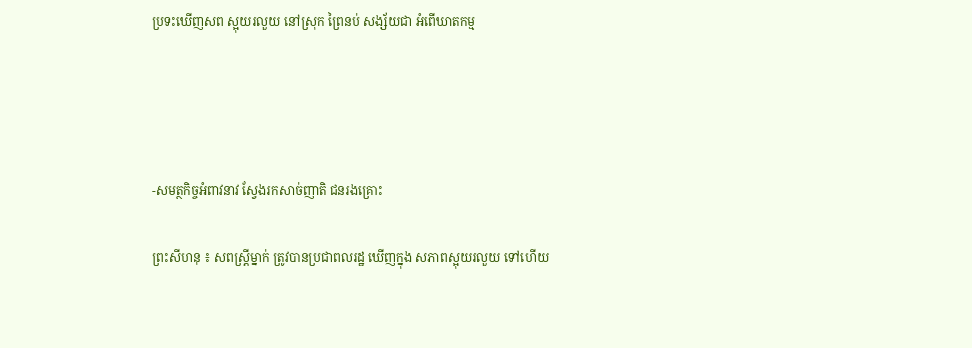ប្រទះឃើញសព ស្អុយរលួយ នៅស្រុក ព្រៃនប់ សង្ស័យជា អំពើឃាតកម្ម




-សមត្ថកិច្ចអំពាវនាវ ស្វែងរកសាច់ញាតិ ជនរងគ្រោះ

ព្រះសីហនុ ៖ សពស្ដ្រីម្នាក់ ត្រូវបានប្រជាពលរដ្ឋ ឃើញក្នុង សភាពស្អុយរលួយ ទៅហើយ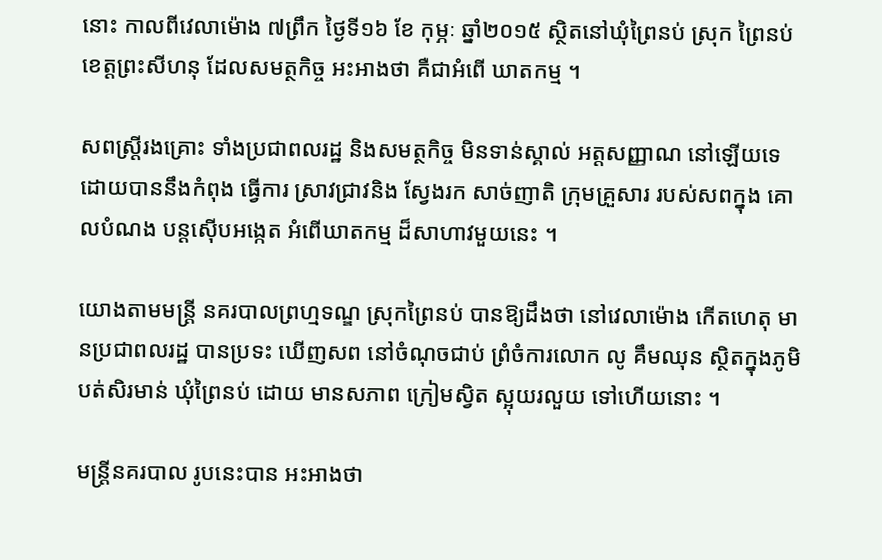នោះ កាលពីវេលាម៉ោង ៧ព្រឹក ថ្ងៃទី១៦ ខែ កុម្ភៈ ឆ្នាំ២០១៥ ស្ថិតនៅឃុំព្រៃនប់ ស្រុក ព្រៃនប់ ខេត្ដព្រះសីហនុ ដែលសមត្ថកិច្ច អះអាងថា គឺជាអំពើ ឃាតកម្ម ។

សពស្ដ្រីរងគ្រោះ ទាំងប្រជាពលរដ្ឋ និងសមត្ថកិច្ច មិនទាន់ស្គាល់ អត្ដសញ្ញាណ នៅឡើយទេ ដោយបាននឹងកំពុង ធ្វើការ ស្រាវជ្រាវនិង ស្វែងរក សាច់ញាតិ ក្រុមគ្រួសារ របស់សពក្នុង គោលបំណង បន្ដស៊ើបអង្កេត អំពើឃាតកម្ម ដ៏សាហាវមួយនេះ ។

យោងតាមមន្ដ្រី នគរបាលព្រហ្មទណ្ឌ ស្រុកព្រៃនប់ បានឱ្យដឹងថា នៅវេលាម៉ោង កើតហេតុ មានប្រជាពលរដ្ឋ បានប្រទះ ឃើញសព នៅចំណុចជាប់ ព្រំចំការលោក លូ គឹមឈុន ស្ថិតក្នុងភូមិ បត់សិរមាន់ ឃុំព្រៃនប់ ដោយ មានសភាព ក្រៀមស្វិត ស្អុយរលួយ ទៅហើយនោះ ។

មន្ដ្រីនគរបាល រូបនេះបាន អះអាងថា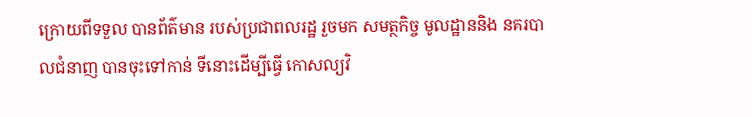ក្រោយពីទទួល បានព័ត៌មាន របស់ប្រជាពលរដ្ឋ រួចមក សមត្ថកិច្ច មូលដ្ឋាននិង នគរបាលជំនាញ បានចុះទៅកាន់ ទីនោះដើម្បីធ្វើ កោសល្យវិ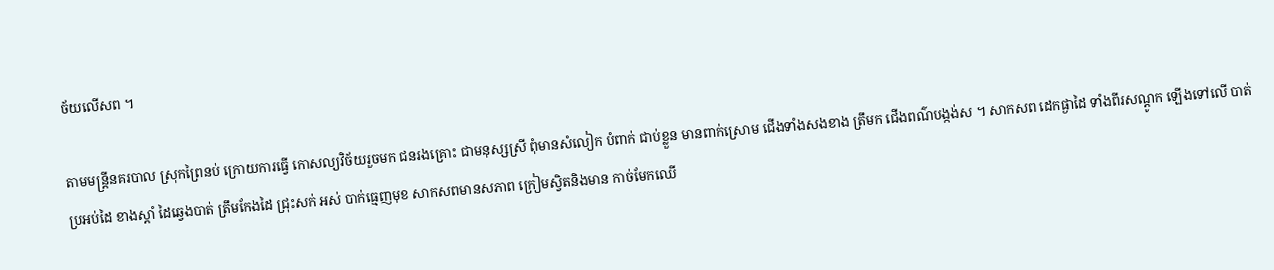ច័យលើសព ។

តាមមន្ដ្រីនគរបាល ស្រុកព្រៃនប់ ក្រោយការធ្វើ កោសល្យវិច័យរួចមក ជនរងគ្រោះ ជាមនុស្សស្រី ពុំមានសំលៀក បំពាក់ ជាប់ខ្លួន មានពាក់ស្រោម ជើងទាំងសងខាង ត្រឹមក ជើងពណ៌បង្កង់ស ។ សាកសព ដេកផ្ងាដៃ ទាំងពីរសណ្ដូក ឡើងទៅលើ បាត់ប្រអប់ដៃ ខាងស្ដាំ ដៃឆ្វេងបាត់ ត្រឹមកែងដៃ ជ្រុះសក់ អស់ បាក់ធ្មេញមុខ សាកសពមានសភាព ក្រៀមស្វិតនិងមាន កាច់មែកឈើ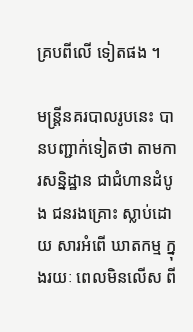គ្របពីលើ ទៀតផង ។

មន្ដ្រីនគរបាលរូបនេះ បានបញ្ជាក់ទៀតថា តាមការសន្និដ្ឋាន ជាជំហានដំបូង ជនរងគ្រោះ ស្លាប់ដោយ សារអំពើ ឃាតកម្ម ក្នុងរយៈ ពេលមិនលើស ពី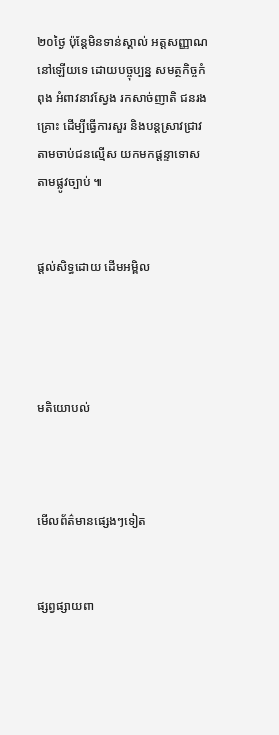២០ថ្ងៃ ប៉ុន្ដែមិនទាន់ស្គាល់ អត្ដសញ្ញាណ នៅឡើយទេ ដោយបច្ចុប្បន្ន សមត្ថកិច្ចកំពុង អំពាវនាវស្វែង រកសាច់ញាតិ ជនរងគ្រោះ ដើម្បីធ្វើការសួរ និងបន្ដស្រាវជ្រាវ តាមចាប់ជនល្មើស យកមកផ្ដន្ទាទោស តាមផ្លូវច្បាប់ ៕


ផ្តល់សិទ្ធដោយ ដើមអម្ពិល




មតិយោបល់



មើលព័ត៌មានផ្សេងៗទៀត


ផ្សព្វផ្សាយពា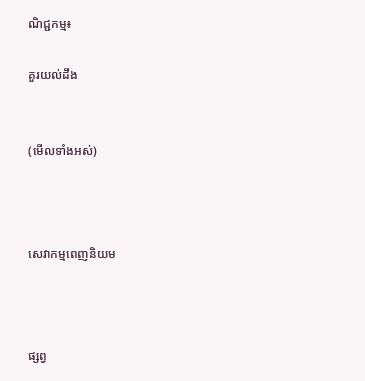ណិជ្ជកម្ម៖

គួរយល់ដឹង


(មើលទាំងអស់)



សេវាកម្មពេញនិយម



ផ្សព្វ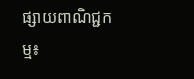ផ្សាយពាណិជ្ជកម្ម៖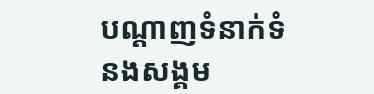បណ្តាញទំនាក់ទំនងសង្គម